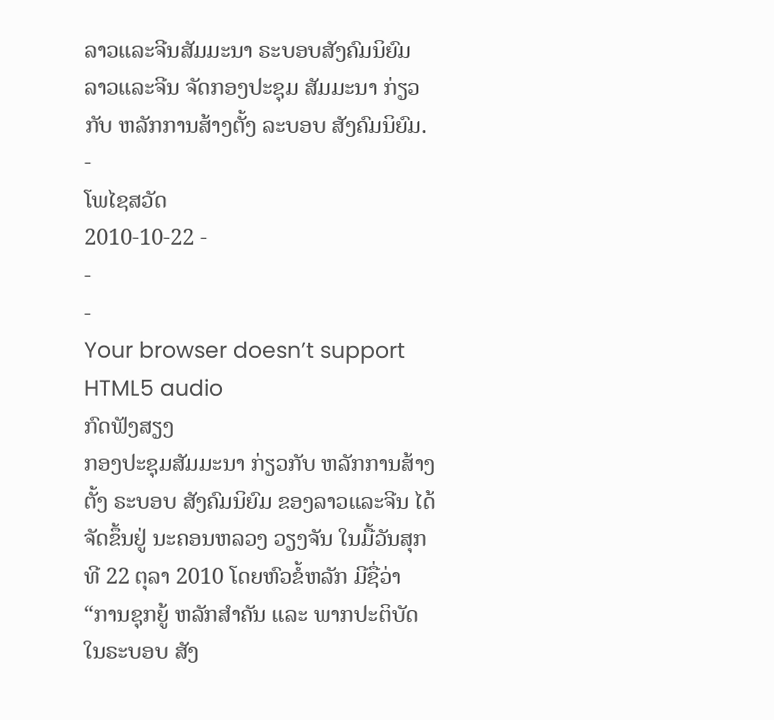ລາວແລະຈີນສັມມະນາ ຣະບອບສັງຄົມນິຍົມ
ລາວແລະຈີນ ຈັດກອງປະຊຸມ ສັມມະນາ ກ່ຽວກັບ ຫລັກການສ້າງຕັ້ງ ລະບອບ ສັງຄົມນິຍົມ.
-
ໂພໄຊສວັດ
2010-10-22 -
-
-
Your browser doesn’t support HTML5 audio
ກົດຟັງສຽງ
ກອງປະຊຸມສັມມະນາ ກ່ຽວກັບ ຫລັກການສ້າງຕັ້ງ ຣະບອບ ສັງຄົມນິຍົມ ຂອງລາວແລະຈີນ ໄດ້ຈັດຂຶ້ນຢູ່ ນະຄອນຫລວງ ວຽງຈັນ ໃນມື້ວັນສຸກ ທີ 22 ຕຸລາ 2010 ໂດຍຫົວຂໍ້ຫລັກ ມີຊື່ວ່າ “ການຊຸກຍູ້ ຫລັກສຳຄັນ ແລະ ພາກປະຕິບັດ ໃນຣະບອບ ສັງ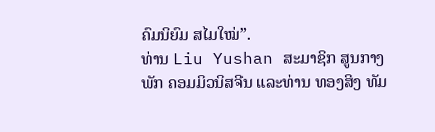ຄົມນິຍົມ ສໄມໃໝ່”.
ທ່ານ Liu Yushan ສະມາຊິກ ສູນກາງພັກ ຄອມມິວນິສຈີນ ແລະທ່ານ ທອງສິງ ທັມ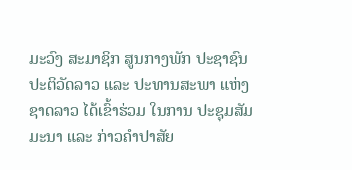ມະວົງ ສະມາຊິກ ສູນກາງພັກ ປະຊາຊົນ ປະຕິວັດລາວ ແລະ ປະທານສະພາ ແຫ່ງຊາດລາວ ໄດ້ເຂົ້າຮ່ວມ ໃນການ ປະຊຸມສັມມະນາ ແລະ ກ່າວຄຳປາສັຍ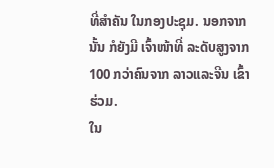ທີ່ສຳຄັນ ໃນກອງປະຊຸມ. ນອກຈາກນັ້ນ ກໍຍັງມີ ເຈົ້າໜ້າທີ່ ລະດັບສູງຈາກ 100 ກວ່າຄົນຈາກ ລາວແລະຈີນ ເຂົ້າຮ່ວມ.
ໃນ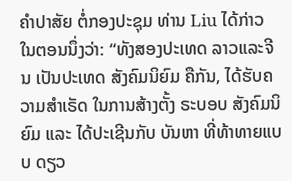ຄຳປາສັຍ ຕໍ່ກອງປະຊຸມ ທ່ານ Liu ໄດ້ກ່າວ ໃນຕອນນຶ່ງວ່າ: “ທັງສອງປະເທດ ລາວແລະຈີນ ເປັນປະເທດ ສັງຄົມນິຍົມ ຄືກັນ, ໄດ້ຮັບຄວາມສຳເຣັດ ໃນການສ້າງຕັ້ງ ຣະບອບ ສັງຄົມນິຍົມ ແລະ ໄດ້ປະເຊີນກັບ ບັນຫາ ທີ່ທ້າທາຍແບບ ດຽວ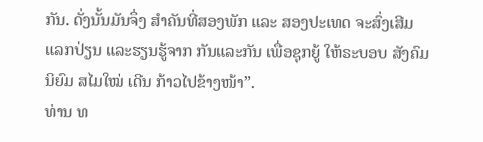ກັນ. ດັ່ງນັ້ນມັນຈຶ່ງ ສຳຄັນທີ່ສອງພັກ ແລະ ສອງປະເທດ ຈະສົ່ງເສີມແລກປ່ຽນ ແລະຮຽນຮູ້ຈາກ ກັນແລະກັນ ເພື່ອຊຸກຍູ້ ໃຫ້ຣະບອບ ສັງຄົມນິຍົມ ສໄມໃໝ່ ເດີນ ກ້າວໄປຂ້າງໜ້າ”.
ທ່ານ ທ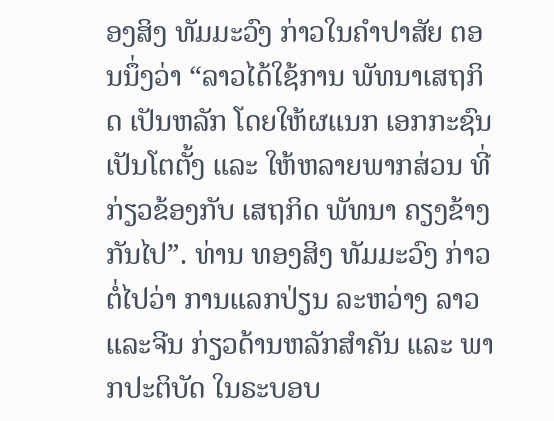ອງສິງ ທັມມະວົງ ກ່າວໃນຄຳປາສັຍ ຕອນນຶ່ງວ່າ “ລາວໄດ້ໃຊ້ການ ພັທນາເສຖກິດ ເປັນຫລັກ ໂດຍໃຫ້ຜແນກ ເອກກະຊົນ ເປັນໂຕຕັ້ງ ແລະ ໃຫ້ຫລາຍພາກສ່ວນ ທີ່ກ່ຽວຂ້ອງກັບ ເສຖກິດ ພັທນາ ຄຽງຂ້າງກັນໄປ”. ທ່ານ ທອງສິງ ທັມມະວົງ ກ່າວຕໍ່ໄປວ່າ ການແລກປ່ຽນ ລະຫວ່າງ ລາວແລະຈີນ ກ່ຽວດ້ານຫລັກສຳຄັນ ແລະ ພາກປະຕິບັດ ໃນຣະບອບ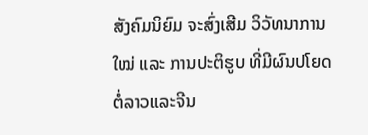ສັງຄົມນິຍົມ ຈະສົ່ງເສີມ ວິວັທນາການໃໝ່ ແລະ ການປະຕິຮູບ ທີ່ມີຜົນປໂຍດ ຕໍ່ລາວແລະຈີນ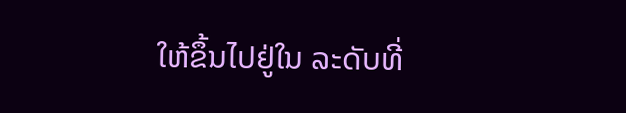ໃຫ້ຂຶ້ນໄປຢູ່ໃນ ລະດັບທີ່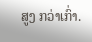ສູງ ກວ່າເກົ່າ.